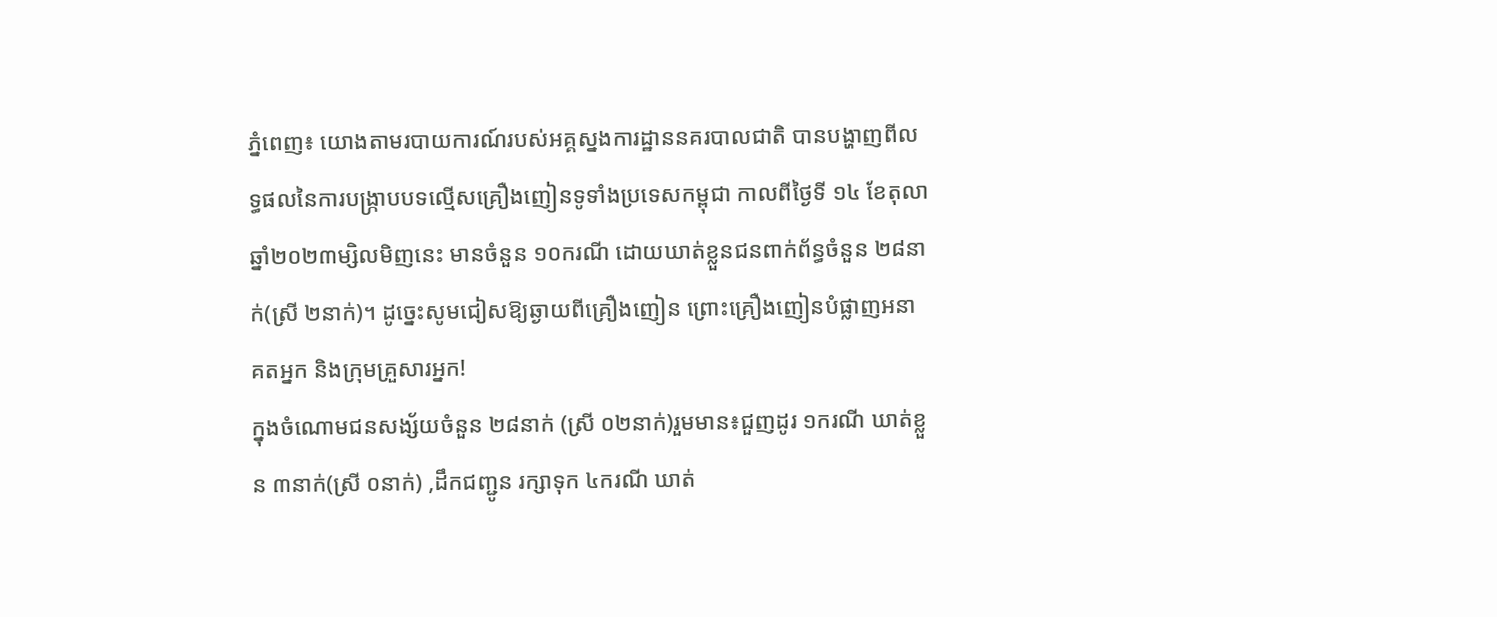ភ្នំពេញ៖ យោងតាមរបាយការណ៍របស់អគ្គស្នងការដ្ឋាននគរបាលជាតិ បានបង្ហាញពីលទ្ធផលនៃការបង្ក្រាបបទល្មើសគ្រឿងញៀនទូទាំងប្រទេសកម្ពុជា កាលពីថ្ងៃទី ១៤ ខែតុលា ឆ្នាំ២០២៣ម្សិលមិញនេះ មានចំនួន ១០ករណី ដោយឃាត់ខ្លួនជនពាក់ព័ន្ធចំនួន ២៨នាក់(ស្រី ២នាក់)។ ដូច្នេះសូមជៀសឱ្យឆ្ងាយពីគ្រឿងញៀន ព្រោះគ្រឿងញៀនបំផ្លាញអនាគតអ្នក និងក្រុមគ្រួសារអ្នក!
ក្នុងចំណោមជនសង្ស័យចំនួន ២៨នាក់ (ស្រី ០២នាក់)រួមមាន៖ជួញដូរ ១ករណី ឃាត់ខ្លួន ៣នាក់(ស្រី ០នាក់) ,ដឹកជញ្ជូន រក្សាទុក ៤ករណី ឃាត់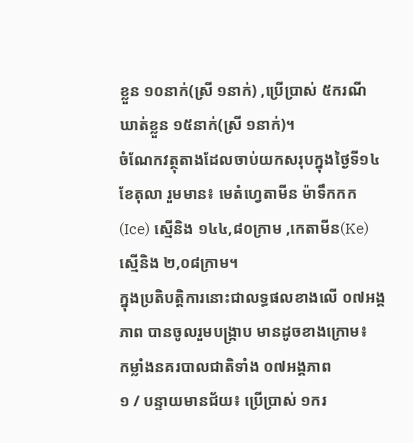ខ្លួន ១០នាក់(ស្រី ១នាក់) ,ប្រើប្រាស់ ៥ករណី ឃាត់ខ្លួន ១៥នាក់(ស្រី ១នាក់)។
ចំណែកវត្ថុតាងដែលចាប់យកសរុបក្នុងថ្ងៃទី១៤ ខែតុលា រួមមាន៖ មេតំហ្វេតាមីន ម៉ាទឹកកក(Ice) ស្មេីនិង ១៤៤,៨០ក្រាម ,កេតាមីន(Ke) ស្មេីនិង ២,០៨ក្រាម។
ក្នុងប្រតិបត្តិការនោះជាលទ្ធផលខាងលើ ០៧អង្គភាព បានចូលរួមបង្ក្រាប មានដូចខាងក្រោម៖
កម្លាំងនគរបាលជាតិទាំង ០៧អង្គភាព
១ / បន្ទាយមានជ័យ៖ ប្រើប្រាស់ ១ករ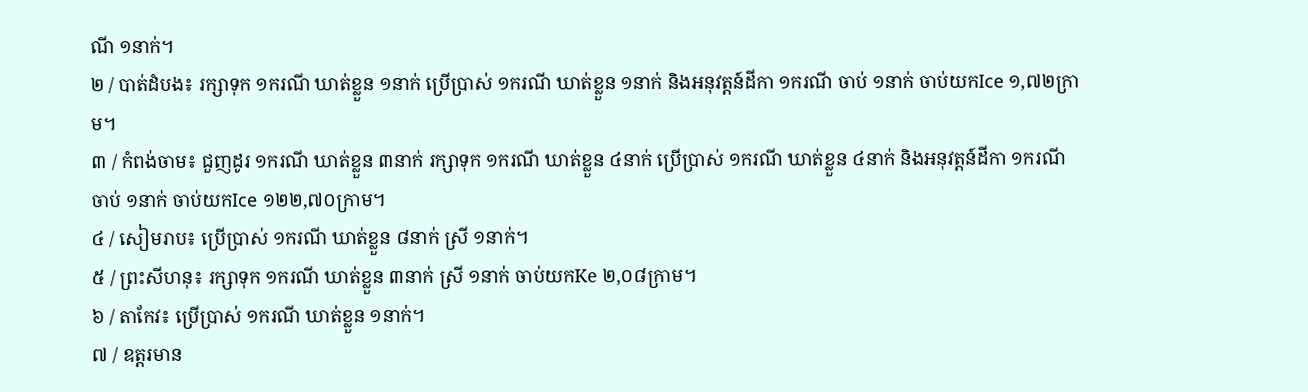ណី ១នាក់។
២ / បាត់ដំបង៖ រក្សាទុក ១ករណី ឃាត់ខ្លួន ១នាក់ ប្រើប្រាស់ ១ករណី ឃាត់ខ្លួន ១នាក់ និងអនុវត្តន៍ដីកា ១ករណី ចាប់ ១នាក់ ចាប់យកIce ១,៧២ក្រាម។
៣ / កំពង់ចាម៖ ជួញដូរ ១ករណី ឃាត់ខ្លួន ៣នាក់ រក្សាទុក ១ករណី ឃាត់ខ្លួន ៤នាក់ ប្រើប្រាស់ ១ករណី ឃាត់ខ្លួន ៤នាក់ និងអនុវត្តន៍ដីកា ១ករណី ចាប់ ១នាក់ ចាប់យកIce ១២២,៧០ក្រាម។
៤ / សៀមរាប៖ ប្រើប្រាស់ ១ករណី ឃាត់ខ្លួន ៨នាក់ ស្រី ១នាក់។
៥ / ព្រះសីហនុ៖ រក្សាទុក ១ករណី ឃាត់ខ្លួន ៣នាក់ ស្រី ១នាក់ ចាប់យកKe ២,០៨ក្រាម។
៦ / តាកែវ៖ ប្រើប្រាស់ ១ករណី ឃាត់ខ្លួន ១នាក់។
៧ / ឧត្តរមាន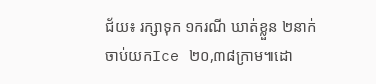ជ័យ៖ រក្សាទុក ១ករណី ឃាត់ខ្លួន ២នាក់ ចាប់យកIce ២០,៣៨ក្រាម៕ដោ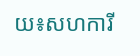យ៖សហការី